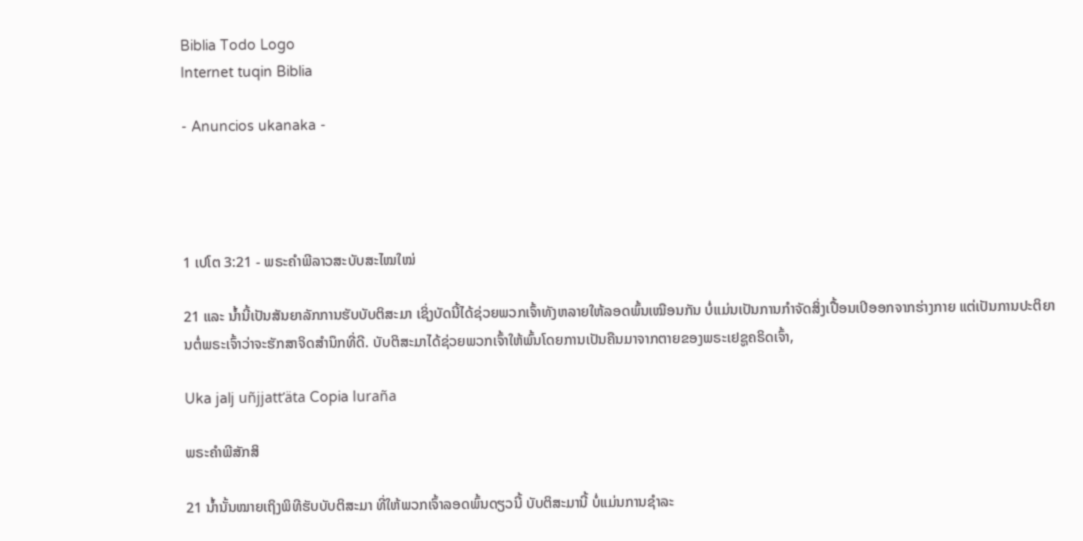Biblia Todo Logo
Internet tuqin Biblia

- Anuncios ukanaka -




1 ເປໂຕ 3:21 - ພຣະຄຳພີລາວສະບັບສະໄໝໃໝ່

21 ແລະ ນ້ຳນີ້ເປັນສັນຍາລັກການຮັບບັບຕິສະມາ ເຊິ່ງບັດນີ້ໄດ້ຊ່ວຍພວກເຈົ້າທັງຫລາຍໃຫ້ລອດພົ້ນເໝືອນກັນ ບໍ່ແມ່ນເປັນການກຳຈັດສິ່ງເປື້ອນເປິອອກຈາກຮ່າງກາຍ ແຕ່ເປັນການປະຕິຍານຕໍ່ພຣະເຈົ້າວ່າຈະຮັກສາຈິດສຳນຶກທີ່ດີ. ບັບຕິສະມາໄດ້ຊ່ວຍພວກເຈົ້າໃຫ້ພົ້ນໂດຍການເປັນຄືນມາຈາກຕາຍຂອງພຣະເຢຊູຄຣິດເຈົ້າ,

Uka jalj uñjjattʼäta Copia luraña

ພຣະຄຳພີສັກສິ

21 ນໍ້ານັ້ນໝາຍເຖິງພິທີຮັບບັບຕິສະມາ ທີ່ໃຫ້ພວກເຈົ້າລອດພົ້ນດຽວນີ້ ບັບຕິສະມານີ້ ບໍ່ແມ່ນການຊຳລະ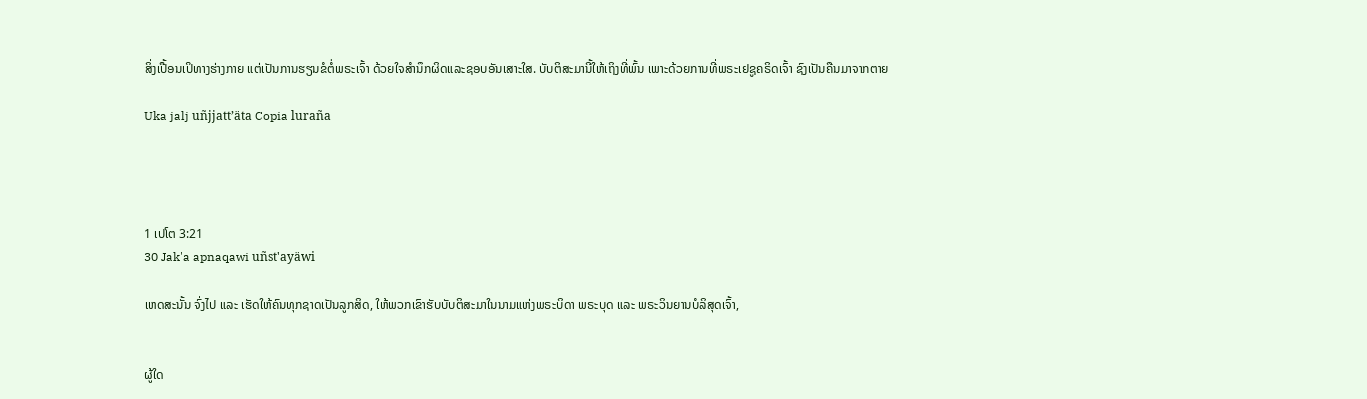ສິ່ງເປື້ອນເປິທາງຮ່າງກາຍ ແຕ່ເປັນການຮຽນຂໍຕໍ່ພຣະເຈົ້າ ດ້ວຍໃຈສຳນຶກຜິດແລະຊອບອັນເສາະໃສ. ບັບຕິສະມານີ້ໃຫ້ເຖິງທີ່ພົ້ນ ເພາະດ້ວຍການທີ່ພຣະເຢຊູຄຣິດເຈົ້າ ຊົງເປັນຄືນມາຈາກຕາຍ

Uka jalj uñjjattʼäta Copia luraña




1 ເປໂຕ 3:21
30 Jak'a apnaqawi uñst'ayäwi

ເຫດສະນັ້ນ ຈົ່ງໄປ ແລະ ເຮັດໃຫ້ຄົນທຸກຊາດເປັນລູກສິດ, ໃຫ້ພວກເຂົາຮັບບັບຕິສະມາໃນນາມແຫ່ງພຣະບິດາ ພຣະບຸດ ແລະ ພຣະວິນຍານບໍລິສຸດເຈົ້າ,


ຜູ້ໃດ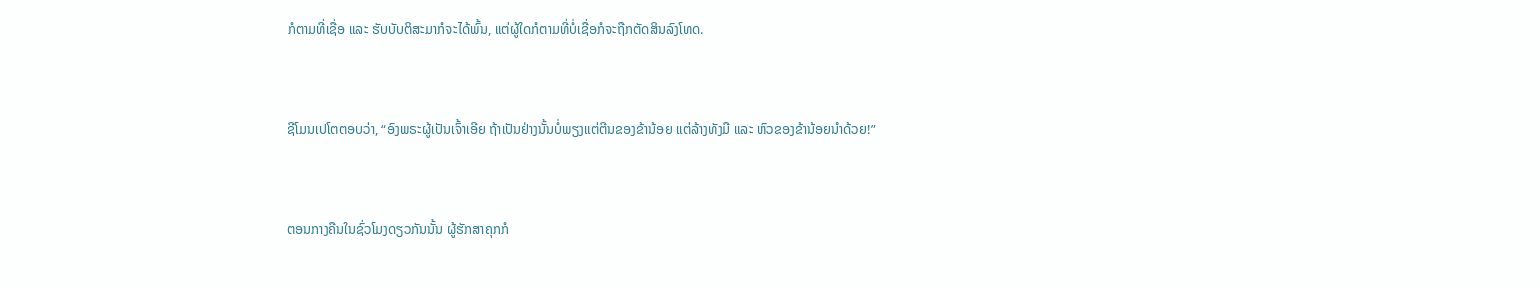ກໍຕາມທີ່ເຊື່ອ ແລະ ຮັບບັບຕິສະມາກໍຈະໄດ້ພົ້ນ, ແຕ່ຜູ້ໃດກໍຕາມທີ່ບໍ່ເຊື່ອກໍຈະຖືກຕັດສິນລົງໂທດ.


ຊີໂມນເປໂຕຕອບວ່າ, “ອົງພຣະຜູ້ເປັນເຈົ້າເອີຍ ຖ້າເປັນຢ່າງນັ້ນບໍ່ພຽງແຕ່ຕີນຂອງຂ້ານ້ອຍ ແຕ່ລ້າງທັງມື ແລະ ຫົວຂອງຂ້ານ້ອຍນຳດ້ວຍ!”


ຕອນກາງຄືນໃນຊົ່ວໂມງດຽວກັນນັ້ນ ຜູ້ຮັກສາຄຸກກໍ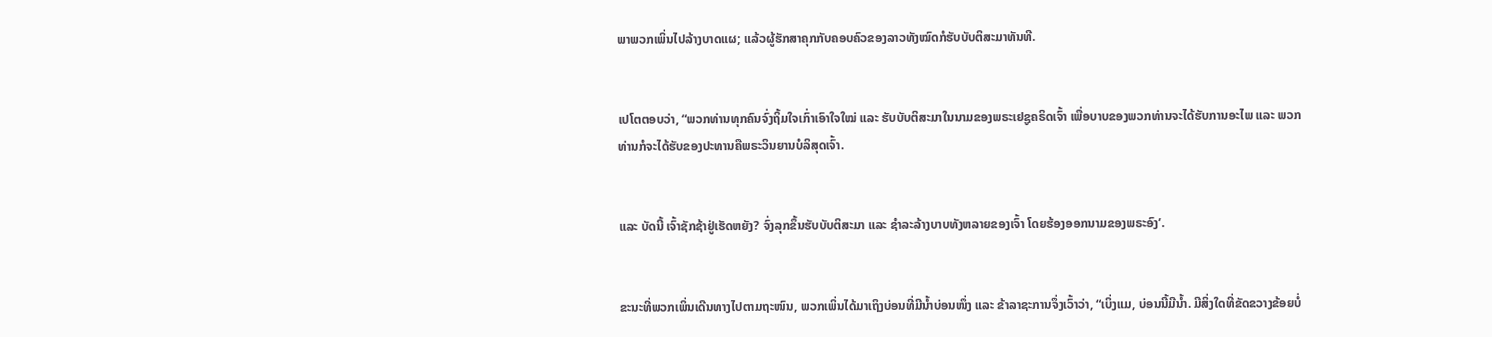ພາພວກເພິ່ນໄປລ້າງບາດແຜ; ແລ້ວຜູ້ຮັກສາຄຸກກັບຄອບຄົວຂອງລາວທັງໝົດກໍຮັບບັບຕິສະມາທັນທີ.


ເປໂຕຕອບວ່າ, “ພວກທ່ານທຸກຄົນຈົ່ງຖິ້ມໃຈເກົ່າເອົາໃຈໃໝ່ ແລະ ຮັບບັບຕິສະມາໃນນາມຂອງພຣະເຢຊູຄຣິດເຈົ້າ ເພື່ອບາບຂອງພວກທ່ານຈະໄດ້ຮັບການອະໄພ ແລະ ພວກທ່ານກໍຈະໄດ້ຮັບຂອງປະທານຄືພຣະວິນຍານບໍລິສຸດເຈົ້າ.


ແລະ ບັດນີ້ ເຈົ້າຊັກຊ້າຢູ່ເຮັດຫຍັງ? ຈົ່ງລຸກຂຶ້ນຮັບບັບຕິສະມາ ແລະ ຊຳລະລ້າງບາບທັງຫລາຍຂອງເຈົ້າ ໂດຍຮ້ອງອອກນາມຂອງພຣະອົງ’.


ຂະນະທີ່ພວກເພິ່ນເດີນທາງໄປຕາມຖະໜົນ, ພວກເພິ່ນໄດ້ມາເຖິງບ່ອນທີ່ມີນ້ຳບ່ອນໜຶ່ງ ແລະ ຂ້າລາຊະການຈຶ່ງເວົ້າວ່າ, “ເບິ່ງແມ, ບ່ອນນີ້ມີນ້ຳ. ມີສິ່ງໃດທີ່ຂັດຂວາງຂ້ອຍບໍ່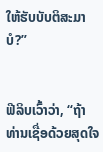ໃຫ້ຮັບບັບຕິສະມາບໍ?”


ຟີລິບເວົ້າວ່າ, “ຖ້າທ່ານເຊື່ອດ້ວຍສຸດໃຈ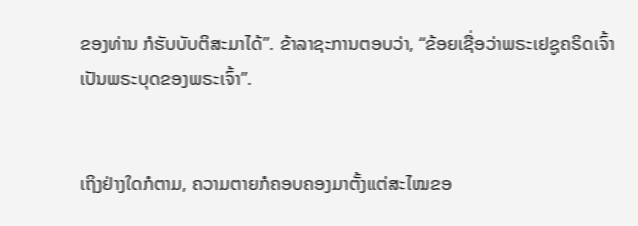ຂອງທ່ານ ກໍຮັບບັບຕິສະມາໄດ້”. ຂ້າລາຊະການຕອບວ່າ, “ຂ້ອຍເຊື່ອວ່າພຣະເຢຊູຄຣິດເຈົ້າເປັນພຣະບຸດຂອງພຣະເຈົ້າ”.


ເຖິງຢ່າງໃດກໍຕາມ, ຄວາມຕາຍກໍຄອບຄອງມາຕັ້ງແຕ່ສະໄໝຂອ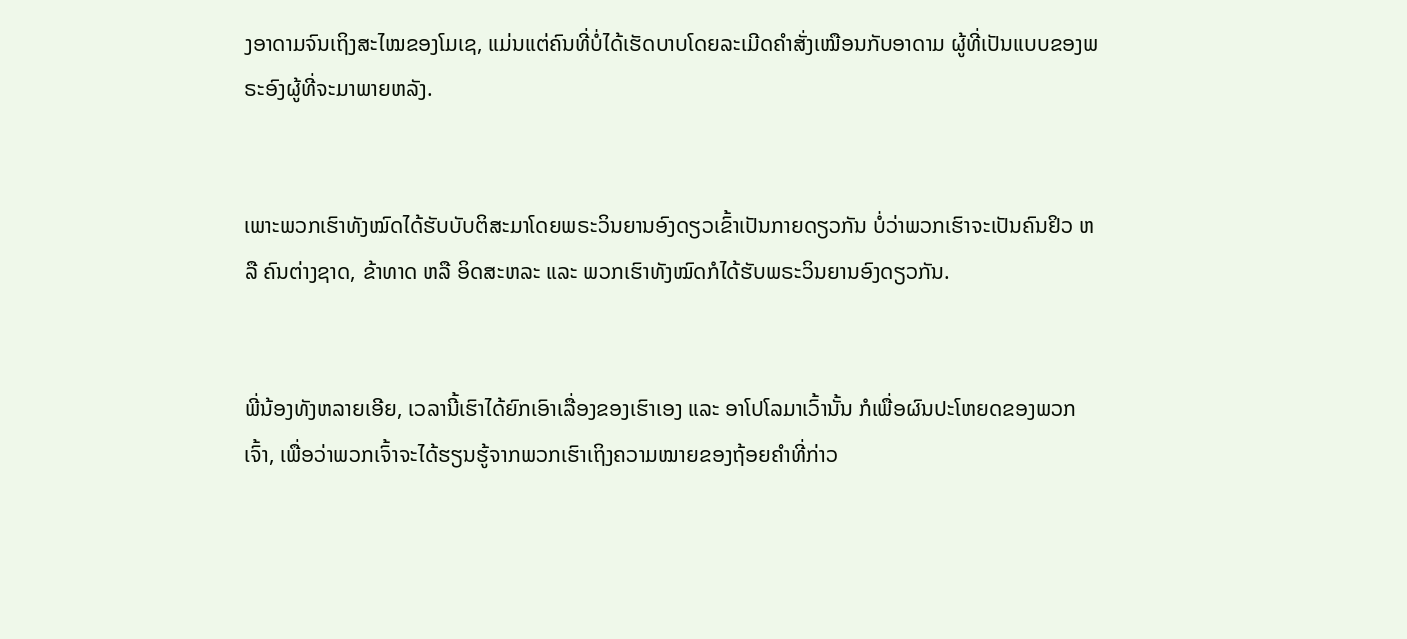ງອາດາມຈົນເຖິງສະໄໝຂອງໂມເຊ, ແມ່ນແຕ່ຄົນທີ່ບໍ່ໄດ້ເຮັດບາບໂດຍລະເມີດຄຳສັ່ງເໝືອນກັບອາດາມ ຜູ້ທີ່ເປັນແບບຂອງພຣະອົງຜູ້ທີ່ຈະມາພາຍຫລັງ.


ເພາະພວກເຮົາທັງໝົດໄດ້ຮັບບັບຕິສະມາໂດຍພຣະວິນຍານອົງດຽວເຂົ້າເປັນກາຍດຽວກັນ ບໍ່ວ່າພວກເຮົາຈະເປັນຄົນຢິວ ຫລື ຄົນຕ່າງຊາດ, ຂ້າທາດ ຫລື ອິດສະຫລະ ແລະ ພວກເຮົາທັງໝົດກໍໄດ້ຮັບພຣະວິນຍານອົງດຽວກັນ.


ພີ່ນ້ອງທັງຫລາຍເອີຍ, ເວລານີ້ເຮົາໄດ້ຍົກເອົາເລື່ອງຂອງເຮົາເອງ ແລະ ອາໂປໂລມາເວົ້ານັ້ນ ກໍເພື່ອຜົນປະໂຫຍດຂອງພວກເຈົ້າ, ເພື່ອວ່າພວກເຈົ້າຈະໄດ້ຮຽນຮູ້ຈາກພວກເຮົາເຖິງຄວາມໝາຍຂອງຖ້ອຍຄຳທີ່ກ່າວ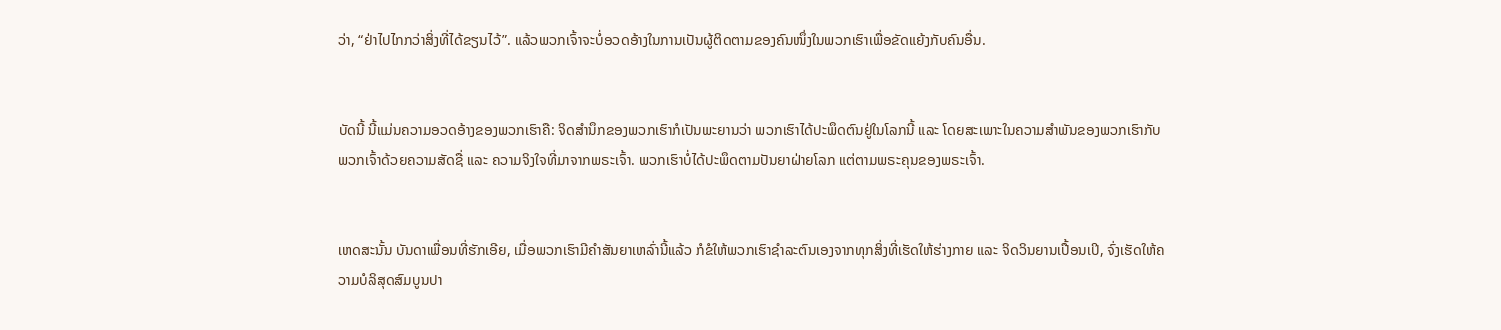ວ່າ, “ຢ່າໄປໄກກວ່າສິ່ງທີ່ໄດ້ຂຽນໄວ້”. ແລ້ວພວກເຈົ້າຈະບໍ່ອວດອ້າງໃນການເປັນຜູ້ຕິດຕາມຂອງຄົນໜຶ່ງໃນພວກເຮົາເພື່ອຂັດແຍ້ງກັບຄົນອື່ນ.


ບັດນີ້ ນີ້ແມ່ນຄວາມອວດອ້າງຂອງພວກເຮົາຄື: ຈິດສຳນຶກຂອງພວກເຮົາກໍເປັນພະຍານວ່າ ພວກເຮົາໄດ້ປະພຶດຕົນຢູ່ໃນໂລກນີ້ ແລະ ໂດຍສະເພາະໃນຄວາມສຳພັນຂອງພວກເຮົາກັບພວກເຈົ້າດ້ວຍຄວາມສັດຊື່ ແລະ ຄວາມຈິງໃຈທີ່ມາຈາກພຣະເຈົ້າ. ພວກເຮົາບໍ່ໄດ້ປະພຶດຕາມປັນຍາຝ່າຍໂລກ ແຕ່ຕາມພຣະຄຸນຂອງພຣະເຈົ້າ.


ເຫດສະນັ້ນ ບັນດາເພື່ອນທີ່ຮັກເອີຍ, ເມື່ອພວກເຮົາມີຄຳສັນຍາເຫລົ່ານີ້ແລ້ວ ກໍຂໍໃຫ້ພວກເຮົາຊຳລະຕົນເອງຈາກທຸກສິ່ງທີ່ເຮັດໃຫ້ຮ່າງກາຍ ແລະ ຈິດວິນຍານເປື້ອນເປິ, ຈົ່ງເຮັດໃຫ້ຄວາມບໍລິສຸດສົມບູນປາ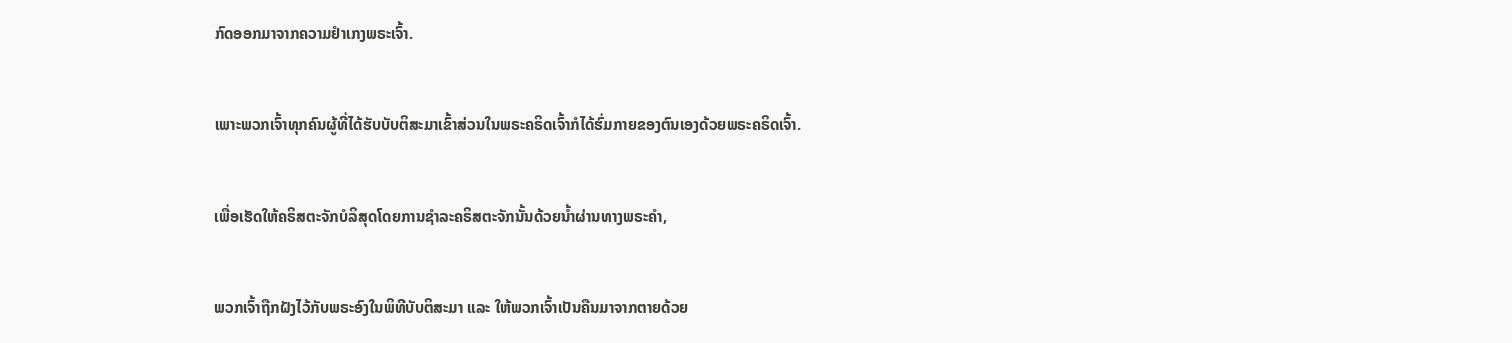ກົດອອກມາຈາກຄວາມຢຳເກງພຣະເຈົ້າ.


ເພາະພວກເຈົ້າທຸກຄົນຜູ້ທີ່ໄດ້ຮັບບັບຕິສະມາເຂົ້າສ່ວນໃນພຣະຄຣິດເຈົ້າກໍໄດ້ຮົ່ມກາຍຂອງຕົນເອງດ້ວຍພຣະຄຣິດເຈົ້າ.


ເພື່ອເຮັດໃຫ້ຄຣິສຕະຈັກບໍລິສຸດໂດຍການຊຳລະຄຣິສຕະຈັກນັ້ນດ້ວຍນ້ຳຜ່ານທາງພຣະຄຳ,


ພວກເຈົ້າຖືກຝັງໄວ້ກັບພຣະອົງໃນພິທີບັບຕິສະມາ ແລະ ໃຫ້ພວກເຈົ້າເປັນຄືນມາຈາກຕາຍດ້ວຍ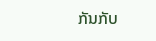ກັນກັບ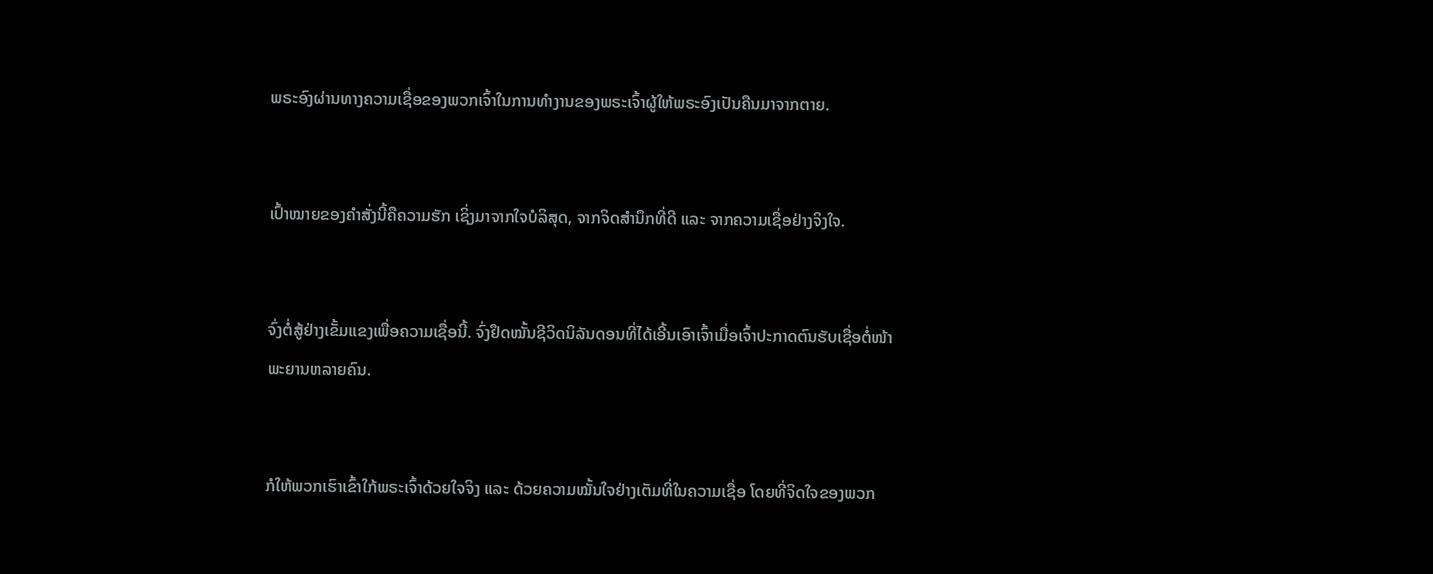ພຣະອົງຜ່ານທາງຄວາມເຊື່ອຂອງພວກເຈົ້າໃນການທຳງານຂອງພຣະເຈົ້າຜູ້ໃຫ້ພຣະອົງເປັນຄືນມາຈາກຕາຍ.


ເປົ້າໝາຍຂອງຄຳສັ່ງນີ້ຄືຄວາມຮັກ ເຊິ່ງມາຈາກໃຈບໍລິສຸດ, ຈາກຈິດສຳນຶກທີ່ດີ ແລະ ຈາກຄວາມເຊື່ອຢ່າງຈິງໃຈ.


ຈົ່ງຕໍ່ສູ້ຢ່າງເຂັ້ມແຂງເພື່ອຄວາມເຊື່ອນີ້. ຈົ່ງຢຶດໝັ້ນຊີວິດນິລັນດອນທີ່ໄດ້ເອີ້ນເອົາເຈົ້າເມື່ອເຈົ້າປະກາດຕົນຮັບເຊື່ອຕໍ່ໜ້າພະຍານຫລາຍຄົນ.


ກໍໃຫ້ພວກເຮົາເຂົ້າໃກ້ພຣະເຈົ້າດ້ວຍໃຈຈິງ ແລະ ດ້ວຍຄວາມໝັ້ນໃຈຢ່າງເຕັມທີ່ໃນຄວາມເຊື່ອ ໂດຍທີ່ຈິດໃຈຂອງພວກ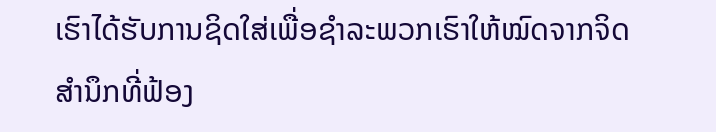ເຮົາໄດ້ຮັບການຊິດໃສ່ເພື່ອຊຳລະພວກເຮົາໃຫ້ໝົດຈາກຈິດສຳນຶກທີ່ຟ້ອງ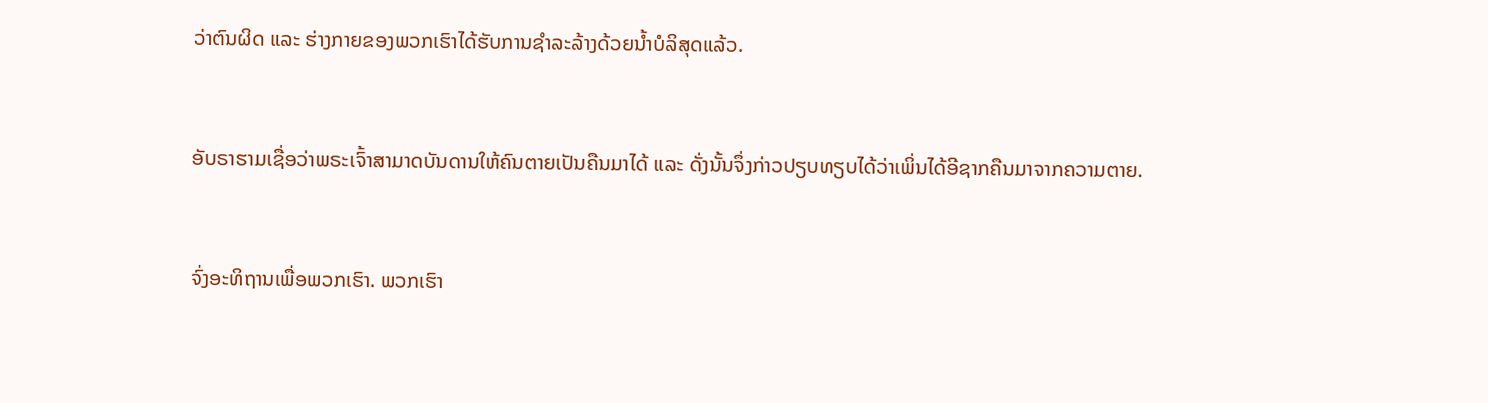ວ່າຕົນຜິດ ແລະ ຮ່າງກາຍຂອງພວກເຮົາໄດ້ຮັບການຊຳລະລ້າງດ້ວຍນ້ຳບໍລິສຸດແລ້ວ.


ອັບຣາຮາມເຊື່ອວ່າພຣະເຈົ້າສາມາດບັນດານໃຫ້ຄົນຕາຍເປັນຄືນມາໄດ້ ແລະ ດັ່ງນັ້ນຈຶ່ງກ່າວປຽບທຽບໄດ້ວ່າເພິ່ນໄດ້ອີຊາກຄືນມາຈາກຄວາມຕາຍ.


ຈົ່ງອະທິຖານເພື່ອພວກເຮົາ. ພວກເຮົາ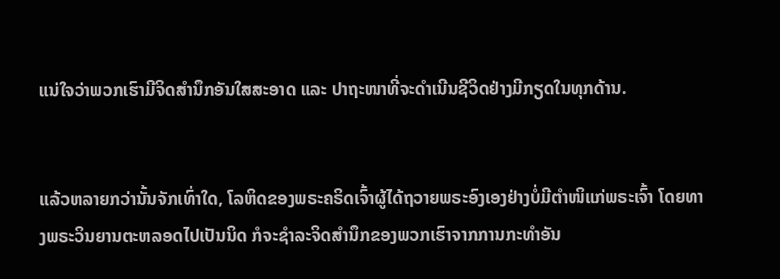ແນ່ໃຈວ່າພວກເຮົາມີຈິດສຳນຶກອັນໃສສະອາດ ແລະ ປາຖະໜາທີ່ຈະດຳເນີນຊີວິດຢ່າງມີກຽດໃນທຸກດ້ານ.


ແລ້ວຫລາຍກວ່ານັ້ນຈັກເທົ່າໃດ, ໂລຫິດຂອງພຣະຄຣິດເຈົ້າຜູ້ໄດ້ຖວາຍພຣະອົງເອງຢ່າງບໍ່ມີຕຳໜິແກ່ພຣະເຈົ້າ ໂດຍທາງພຣະວິນຍານຕະຫລອດໄປເປັນນິດ ກໍຈະຊຳລະຈິດສຳນຶກຂອງພວກເຮົາຈາກການກະທຳອັນ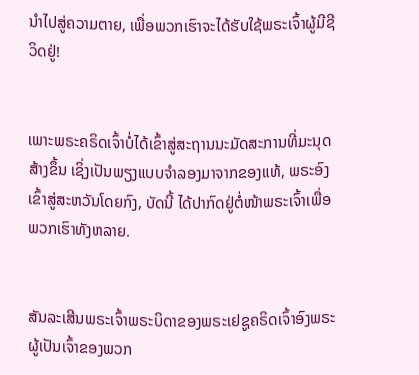ນຳໄປສູ່ຄວາມຕາຍ, ເພື່ອພວກເຮົາຈະໄດ້ຮັບໃຊ້ພຣະເຈົ້າຜູ້ມີຊີວິດຢູ່!


ເພາະພຣະຄຣິດເຈົ້າບໍ່ໄດ້ເຂົ້າສູ່ສະຖານນະມັດສະການທີ່ມະນຸດສ້າງຂຶ້ນ ເຊິ່ງເປັນພຽງແບບຈຳລອງມາຈາກຂອງແທ້, ພຣະອົງເຂົ້າສູ່ສະຫວັນໂດຍກົງ, ບັດນີ້ ໄດ້ປາກົດຢູ່ຕໍ່ໜ້າພຣະເຈົ້າເພື່ອພວກເຮົາທັງຫລາຍ.


ສັນລະເສີນພຣະເຈົ້າພຣະບິດາຂອງພຣະເຢຊູຄຣິດເຈົ້າອົງພຣະຜູ້ເປັນເຈົ້າຂອງພວກ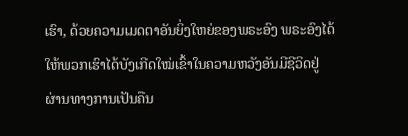ເຮົາ, ດ້ວຍຄວາມເມດຕາອັນຍິ່ງໃຫຍ່ຂອງພຣະອົງ ພຣະອົງໄດ້ໃຫ້ພວກເຮົາໄດ້ບັງເກີດໃໝ່ເຂົ້າໃນຄວາມຫວັງອັນມີຊີວິດຢູ່ຜ່ານທາງການເປັນຄືນ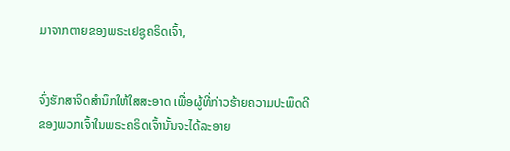ມາຈາກຕາຍຂອງພຣະເຢຊູຄຣິດເຈົ້າ,


ຈົ່ງຮັກສາຈິດສຳນຶກໃຫ້ໃສສະອາດ ເພື່ອຜູ້ທີ່ກ່າວຮ້າຍຄວາມປະພຶດດີຂອງພວກເຈົ້າໃນພຣະຄຣິດເຈົ້ານັ້ນຈະໄດ້ລະອາຍ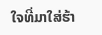ໃຈທີ່ມາໃສ່ຮ້າ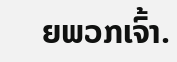ຍພວກເຈົ້າ.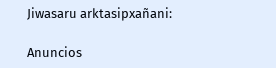Jiwasaru arktasipxañani:

Anuncios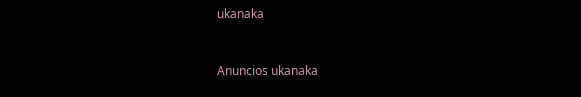ukanaka


Anuncios ukanaka